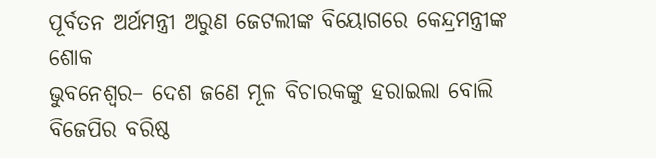ପୂର୍ବତନ ଅର୍ଥମନ୍ତ୍ରୀ ଅରୁଣ ଜେଟଲୀଙ୍କ ବିୟୋଗରେ କେନ୍ଦ୍ରମନ୍ତ୍ରୀଙ୍କ ଶୋକ
ଭୁବନେଶ୍ୱର– ଦେଶ ଜଣେ ମୂଳ ବିଚାରକଙ୍କୁ ହରାଇଲା ବୋଲି ବିଜେପିର ବରିଷ୍ଠ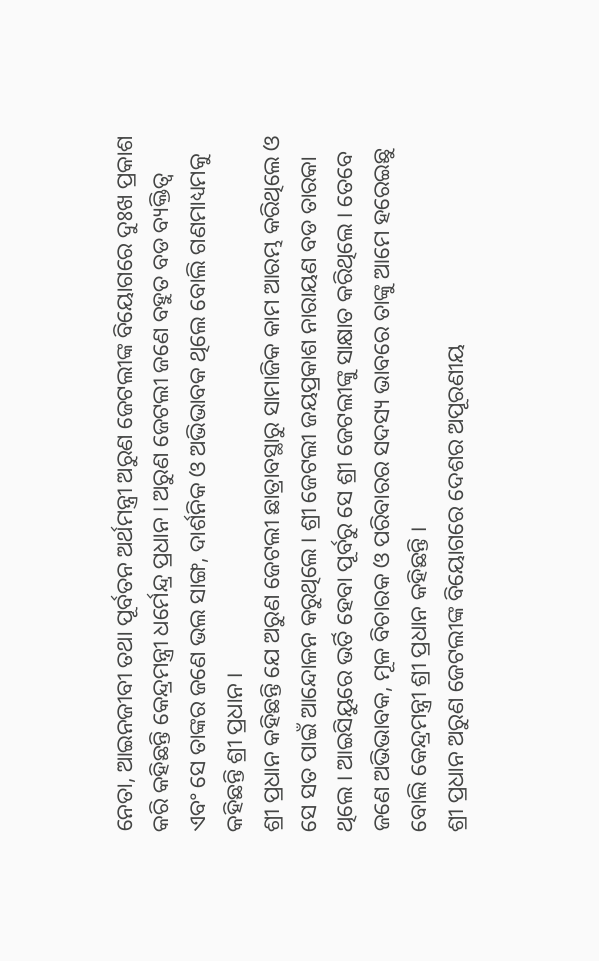ନେତା, ଆଇନଜୀବୀ ତଥା ପୂର୍ବତନ ଅର୍ଥମନ୍ତ୍ରୀ ଅରୁଣ ଜେଟଲୀଙ୍କ ବିୟୋଗରେ ଦୁଃଖ ପ୍ରକାଶ କରି କହିଛନ୍ତି କେନ୍ଦ୍ରମନ୍ତ୍ରୀ ଧର୍ମେନ୍ଦ୍ର ପ୍ରଧାନ । ଅରୁଣ ଜେଟଲୀ ଜଣେ ବହୁତ ବଡ ବ୍ୟକ୍ତିତ୍ୱ ଏବଂ ସେ ତାଙ୍କର ଜଣେ ଭଲ ସାଙ୍ଗ, ଦାର୍ଶନିକ ଓ ଅଭିଭାବକ ଥିଲେ ବୋଲି ଗଣମାଧ୍ୟମକୁ କହିଛନ୍ତି ଶ୍ରୀ ପ୍ରଧାନ ।
ଶ୍ରୀ ପ୍ରଧାନ କହିଛନ୍ତି ଯେ ଅରୁଣ ଜେଟଲୀ ଛାତ୍ରାବସ୍ଥାରୁ ସାମାଜିକ କାମ ଆରମ୍ଭ କରିଥିଲେ ଓ ସେ ସତ ପାଇଁ ଆନ୍ଦୋଳନ କରୁଥିଲେ । ଶ୍ରୀ ଜେଟଲୀ ଜୟପ୍ରକାଶ ନାରାୟଣ ବଡ ତାରକା ଥିଲେ । ଆଇସିୟୁରେ ଭର୍ତି ହେବା ପୂର୍ବରୁ ସେ ଶ୍ରୀ ଜେଟଲୀଙ୍କୁ ସାକ୍ଷାତ କରିଥିଲେ । ତେବେ ଜଣେ ଅଭିଭାବକ, ମୂଳ ବିଚାରକ ଓ ପରିବାରର ସଦସ୍ୟ ଭାବରେ ତାଙ୍କୁ ଆମେ ହରେଇଛୁ ବୋଲି କେନ୍ଦ୍ରମନ୍ତ୍ରୀ ଶ୍ରୀ ପ୍ରଧାନ କହିଛନ୍ତି ।
ଶ୍ରୀ ପ୍ରଧାନ ଅରୁଣ ଜେଟଲୀଙ୍କ ବିୟୋଗରେ ଦେଶର ଅପୂରଣୀୟ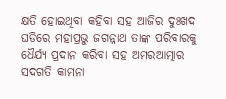କ୍ଷତି ହୋଇଥିବା କହିବା ସହ ଆଜିର ଦୁଃଖଦ ଘଡିରେ ମହାପ୍ରଭୁ ଜଗନ୍ନାଥ ତାଙ୍କ ପରିବାରକୁ ଧୈର୍ଯ୍ୟ ପ୍ରଦାନ କରିବା ସହ ଅମରଆତ୍ମାର ସଦଗତି କାମନା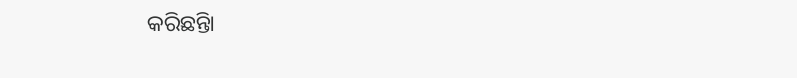କରିଛନ୍ତିା